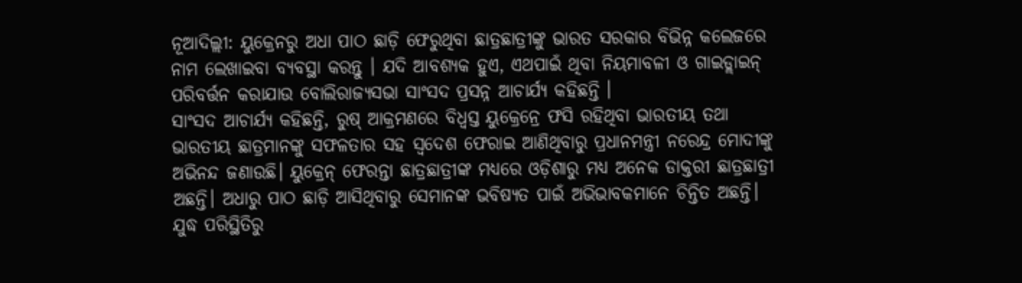ନୂଆଦିଲ୍ଲୀ: ୟୁକ୍ରେନରୁ ଅଧା ପାଠ ଛାଡ଼ି ଫେରୁଥିବା ଛାତ୍ରଛାତ୍ରୀଙ୍କୁ ଭାରତ ସରକାର ବିଭିନ୍ନ କଲେଜରେ ନାମ ଲେଖାଇବା ବ୍ୟବସ୍ଥା କରନ୍ତୁ । ଯଦି ଆବଶ୍ୟକ ହୁଏ, ଏଥପାଇଁ ଥିବା ନିୟମାବଳୀ ଓ ଗାଇଡ୍ଲାଇନ୍ ପରିବର୍ତ୍ତନ କରାଯାଉ ବୋଲିରାଜ୍ୟସଭା ସାଂସଦ ପ୍ରସନ୍ନ ଆଚାର୍ଯ୍ୟ କହିଛନ୍ତି ।
ସାଂସଦ ଆଚାର୍ଯ୍ୟ କହିଛନ୍ତି, ରୁଷ୍ ଆକ୍ରମଣରେ ବିଧ୍ବସ୍ତ ୟୁକ୍ରେନ୍ରେ ଫସି ରହିଥିବା ଭାରତୀୟ ତଥା ଭାରତୀୟ ଛାତ୍ରମାନଙ୍କୁ ସଫଳତାର ସହ ସ୍ବଦେଶ ଫେରାଇ ଆଣିଥିବାରୁ ପ୍ରଧାନମନ୍ତ୍ରୀ ନରେନ୍ଦ୍ର ମୋଦୀଙ୍କୁ ଅଭିନନ୍ଦ ଜଣାଉଛି। ୟୁକ୍ରେନ୍ ଫେରନ୍ତା ଛାତ୍ରଛାତ୍ରୀଙ୍କ ମଧ୍ୟରେ ଓଡ଼ିଶାରୁ ମଧ୍ୟ ଅନେକ ଡାକ୍ତରୀ ଛାତ୍ରଛାତ୍ରୀ ଅଛନ୍ତି। ଅଧାରୁ ପାଠ ଛାଡ଼ି ଆସିଥିବାରୁ ସେମାନଙ୍କ ଭବିଷ୍ୟତ ପାଇଁ ଅଭିଭାବକମାନେ ଚିନ୍ତିତ ଅଛନ୍ତି।
ଯୁଦ୍ଧ ପରିସ୍ଥିତିରୁ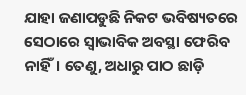ଯାହା ଜଣାପଡୁଛି ନିକଟ ଭବିଷ୍ୟତରେ ସେଠାରେ ସ୍ବାଭାବିକ ଅବସ୍ଥା ଫେରିବ ନାହିଁ। ତେଣୁ, ଅଧାରୁ ପାଠ ଛାଡ଼ି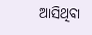ଆସିଥିବା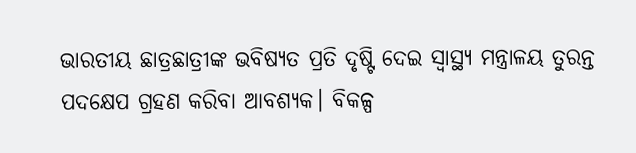ଭାରତୀୟ ଛାତ୍ରଛାତ୍ରୀଙ୍କ ଭବିଷ୍ୟତ ପ୍ରତି ଦୃଷ୍ଟି ଦେଇ ସ୍ବାସ୍ଥ୍ୟ ମନ୍ତ୍ରାଳୟ ତୁରନ୍ତ ପଦକ୍ଷେପ ଗ୍ରହଣ କରିବା ଆବଶ୍ୟକ। ବିକଳ୍ପ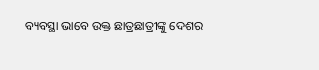ବ୍ୟବସ୍ଥା ଭାବେ ଉକ୍ତ ଛାତ୍ରଛାତ୍ରୀଙ୍କୁ ଦେଶର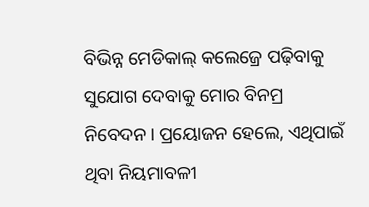ବିଭିନ୍ନ ମେଡିକାଲ୍ କଲେଜ୍ରେ ପଢ଼ିବାକୁ ସୁଯୋଗ ଦେବାକୁ ମୋର ବିନମ୍ର ନିବେଦନ। ପ୍ରୟୋଜନ ହେଲେ, ଏଥିପାଇଁ ଥିବା ନିୟମାବଳୀ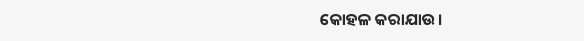କୋହଳ କରାଯାଉ।